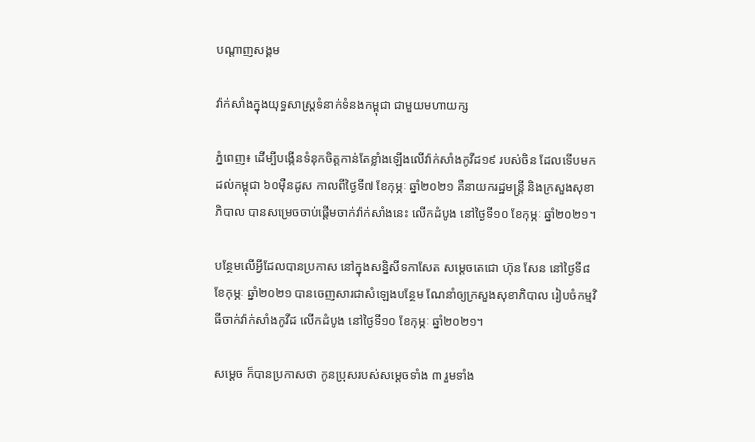បណ្តាញសង្គម

វ៉ាក់សាំងក្នុងយុទ្ធសាស្ត្រទំនាក់ទំនងកម្ពុជា ជាមួយមហាយក្ស

ភ្នំពេញ៖ ដើម្បីបង្កើនទំនុកចិត្តកាន់តែខ្លាំងឡើងលើវ៉ាក់សាំងកូវីដ១៩ របស់ចិន ដែលទើបមកដល់កម្ពុជា ៦០ម៉ឺនដូស កាលពីថ្ងៃទី៧ ខែកុម្ភៈ ឆ្នាំ២០២១ គឺនាយករដ្ឋមន្ត្រី និងក្រសួងសុខាភិបាល បានសម្រេចចាប់ផ្តើមចាក់វ៉ាក់សាំងនេះ លើកដំបូង នៅថ្ងៃទី១០ ខែកុម្ភៈ ឆ្នាំ២០២១។

បន្ថែមលើអ្វីដែលបានប្រកាស នៅក្នុងសន្និសីទកាសែត សម្តេចតេជោ ហ៊ុន សែន នៅថ្ងៃទី៨ ខែកុម្ភៈ ឆ្នាំ២០២១ បានចេញសារជាសំឡេងបន្ថែម ណែនាំឲ្យក្រសួងសុខាភិបាល រៀបចំកម្មវិធីចាក់វ៉ាក់សាំងកូវីដ លើកដំបូង នៅថ្ងៃទី១០ ខែកុម្ភៈ ឆ្នាំ២០២១។

សម្តេច ក៏បានប្រកាសថា កូនប្រុសរបស់សម្តេចទាំង ៣ រួមទាំង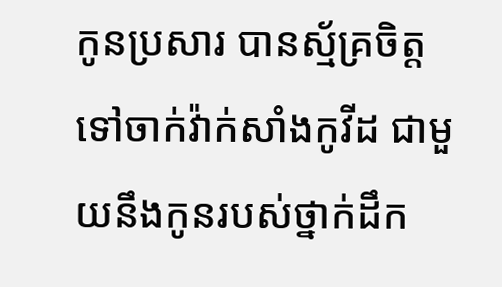កូនប្រសារ បានស្ម័គ្រចិត្តទៅចាក់វ៉ាក់សាំងកូវីដ ជាមួយនឹងកូនរបស់ថ្នាក់ដឹក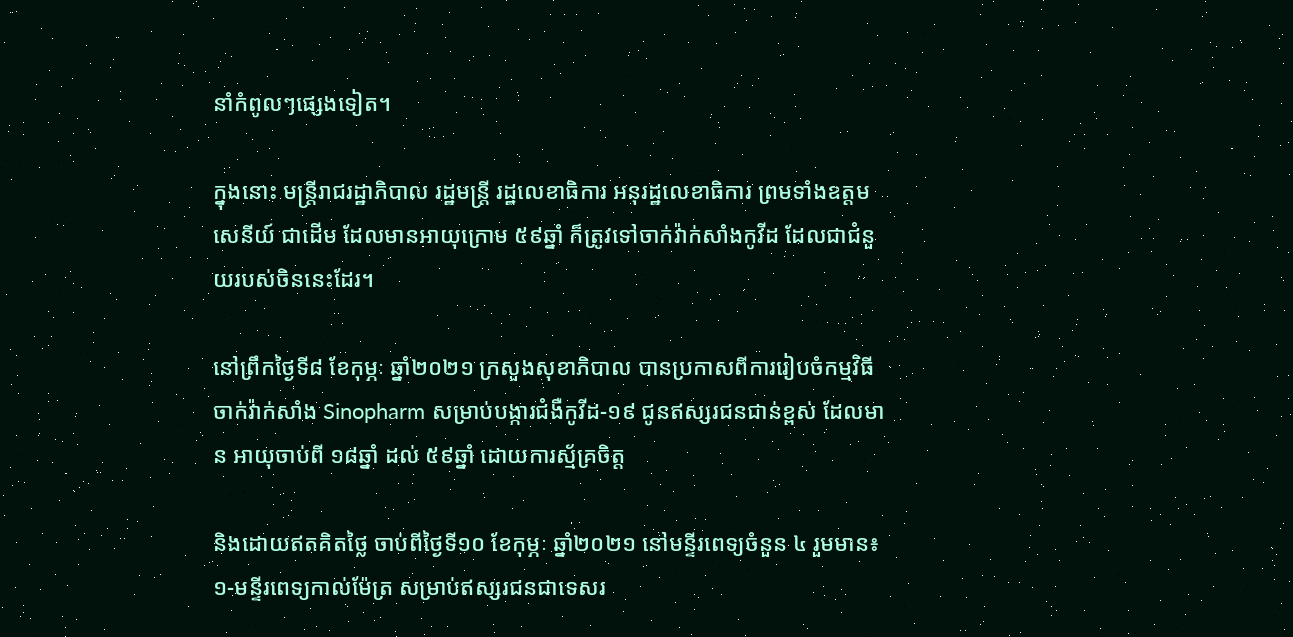នាំកំពូលៗផ្សេងទៀត។

ក្នុងនោះ មន្ត្រីរាជរដ្ឋាភិបាល រដ្ឋមន្ត្រី រដ្ឋលេខាធិការ អនុរដ្ឋលេខាធិការ ព្រមទាំងឧត្តមសេនីយ៍ ជាដើម ដែលមានអាយុក្រោម ៥៩ឆ្នាំ ក៏ត្រូវទៅចាក់វ៉ាក់សាំងកូវីដ ដែលជាជំនួយរបស់ចិននេះដែរ។

នៅព្រឹកថ្ងៃទី៨ ខែកុម្ភៈ ឆ្នាំ២០២១ ក្រសួងសុខាភិបាល បានប្រកាសពីការរៀបចំកម្មវិធីចាក់វ៉ាក់សាំង Sinopharm សម្រាប់បង្ការជំងឺកូវីដ-១៩ ជូនឥស្សរជនជាន់ខ្ពស់ ដែលមាន អាយុចាប់ពី ១៨ឆ្នាំ ដល់ ៥៩ឆ្នាំ ដោយការស្ម័គ្រចិត្ត

និងដោយឥតគិតថ្លៃ ចាប់ពីថ្ងៃទី១០ ខែកុម្ភៈ ឆ្នាំ២០២១ នៅមន្ទីរពេទ្យចំនួន ៤ រួមមាន៖ ១-មន្ទីរពេទ្យកាល់ម៉ែត្រ សម្រាប់ឥស្សរជនជាទេសរ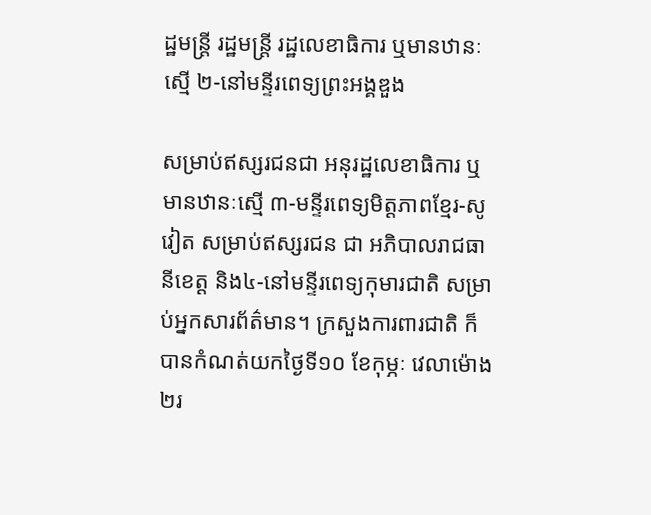ដ្ឋមន្ត្រី រដ្ឋមន្ត្រី រដ្ឋលេខាធិការ ឬមានឋានៈស្មើ ២-នៅមន្ទីរពេទ្យព្រះអង្គឌួង

សម្រាប់ឥស្សរជនជា អនុរដ្ឋលេខាធិការ ឬមានឋានៈស្មើ ៣-មន្ទីរពេទ្យមិត្តភាពខ្មែរ-សូវៀត សម្រាប់ឥស្សរជន ជា អភិបាលរាជធានីខេត្ត និង៤-នៅមន្ទីរពេទ្យកុមារជាតិ សម្រាប់អ្នកសារព័ត៌មាន។ ក្រសួងការពារជាតិ ក៏បានកំណត់យកថ្ងៃទី១០ ខែកុម្ភៈ វេលាម៉ោង ២រ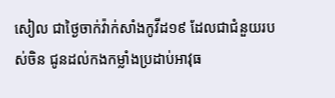សៀល ជាថ្ងៃចាក់វ៉ាក់សាំងកូវីដ១៩ ដែលជាជំនួយរបស់ចិន ជូនដល់កងកម្លាំងប្រដាប់អាវុធ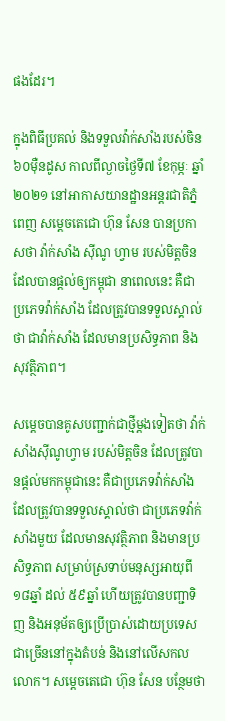ផងដែរ។

ក្នុងពិធីប្រគល់ និងទទួលវ៉ាក់សាំងរបស់ចិន ៦០ម៉ឺនដូស កាលពីល្ងាចថ្ងៃទី៧ ខែកុម្ភៈ ឆ្នាំ២០២១ នៅអាកាសយានដ្ឋានអន្តរជាតិភ្នំពេញ សម្តេចតេជោ ហ៊ុន សែន បានប្រកាសថា វ៉ាក់សាំង ស៊ីណូ ហ្វាម របស់មិត្តចិន ដែលបានផ្តល់ឲ្យកម្ពុជា នាពេលនេះ គឺជាប្រភេទវ៉ាក់សាំង ដែលត្រូវបានទទួលស្គាល់ថា ជាវ៉ាក់សាំង ដែលមានប្រសិទ្ធភាព និងសុវត្ថិភាព។

សម្តេចបានគូសបញ្ជាក់ជាថ្មីម្តងទៀតថា វ៉ាក់សាំងស៊ីណូហ្វាម របស់មិត្តចិន ដែលត្រូវបានផ្តល់មកកម្ពុជានេះ គឺជាប្រភេទវ៉ាក់សាំង ដែលត្រូវបានទទួលស្គាល់ថា ជាប្រភេទវ៉ាក់សាំងមួយ ដែលមានសុវត្ថិភាព និងមានប្រសិទ្ធភាព សម្រាប់ស្រទាប់មនុស្សអាយុពី ១៨ឆ្នាំ ដល់ ៥៩ឆ្នាំ ហើយត្រូវបានបញ្ជាទិញ និងអនុម័តឲ្យប្រើប្រាស់ដោយប្រទេសជាច្រើននៅក្នុងតំបន់ និងនៅលើសកលលោក។ សម្តេចតេជោ ហ៊ុន សែន បន្ថែមថា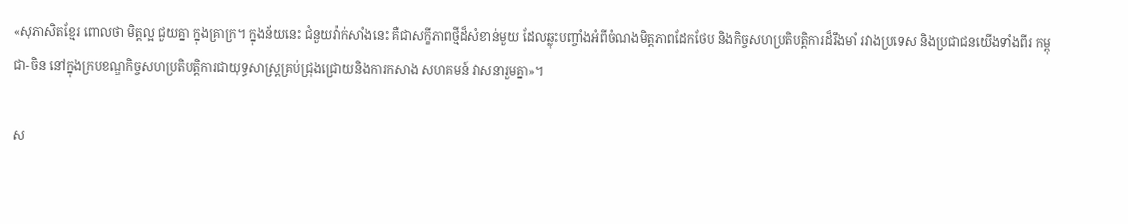«សុភាសិតខ្មែរ ពោលថា មិត្តល្អ ជួយគ្នា ក្នុងគ្រាក្រ។ ក្នុងន័យនេះ ជំនួយវ៉ាក់សាំងនេះ គឺជាសក្ខីភាពថ្មីដ៏សំខាន់មួយ ដែលឆ្លុះបញ្ចាំងអំពីចំណងមិត្តភាពដែកថែប និងកិច្ចសហប្រតិបត្តិការដ៏រឹងមាំ រវាងប្រទេស និងប្រជាជនយើងទាំងពីរ កម្ពុជា-ចិន នៅក្នុងក្របខណ្ឌកិច្ចសហប្រតិបត្តិការជាយុទ្ធសាស្ត្រគ្រប់ជ្រុងជ្រោយនិងការកសាង សហគមន៍ វាសនារួមគ្នា»។

ស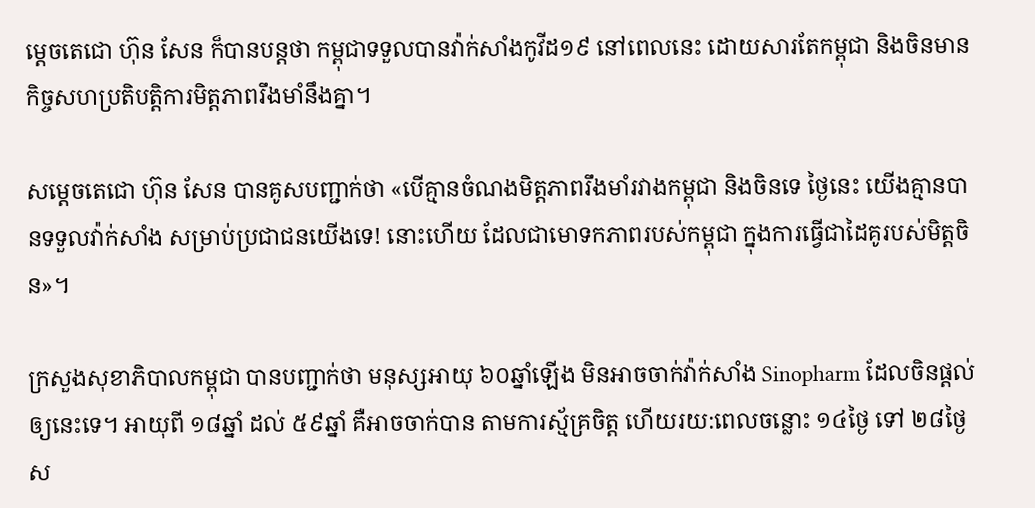ម្តេចតេជោ ហ៊ុន សែន ក៏បានបន្តថា កម្ពុជាទទួលបានវ៉ាក់សាំងកូវីដ១៩ នៅពេលនេះ ដោយសារតែកម្ពុជា និងចិនមានកិច្ចសហប្រតិបត្តិការមិត្តភាពរឹងមាំនឹងគ្នា។

សម្តេចតេជោ ហ៊ុន សែន បានគូសបញ្ជាក់ថា «បើគ្មានចំណងមិត្តភាពរឹងមាំរវាងកម្ពុជា និងចិនទេ ថ្ងៃនេះ យើងគ្មានបានទទួលវ៉ាក់សាំង សម្រាប់ប្រជាជនយើងទេ! នោះហើយ ដែលជាមោទកភាពរបស់កម្ពុជា ក្នុងការធ្វើជាដៃគូរបស់មិត្តចិន»។

ក្រសួងសុខាភិបាលកម្ពុជា បានបញ្ជាក់ថា មនុស្សអាយុ ៦០ឆ្នាំឡើង មិនអាចចាក់វ៉ាក់សាំង Sinopharm ដែលចិនផ្តល់ឲ្យនេះទេ។ អាយុពី ១៨ឆ្នាំ ដល់ ៥៩ឆ្នាំ គឺអាចចាក់បាន តាមការស្ម័គ្រចិត្ត ហើយរយ:ពេលចន្លោះ ១៤ថ្ងៃ ទៅ ២៨ថ្ងៃ ស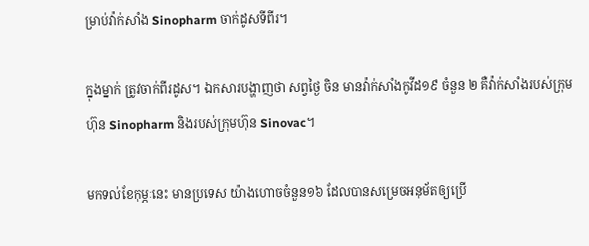ម្រាប់វ៉ាក់សាំង Sinopharm ចាក់ដូសទីពីរ។

ក្នុងម្នាក់ ត្រូវចាក់ពីរដូស។ ឯកសារបង្ហាញថា សព្វថ្ងៃ ចិន មានវ៉ាក់សាំងកូវីដ១៩ ចំនួន ២ គឺវ៉ាក់សាំងរបស់ក្រុមហ៊ុន Sinopharm និងរបស់ក្រុមហ៊ុន Sinovac។

មកទល់ខែកុម្ភៈនេះ មានប្រទេស យ៉ាងហោចចំនួន១៦ ដែលបានសម្រេចអនុម័តឲ្យប្រើ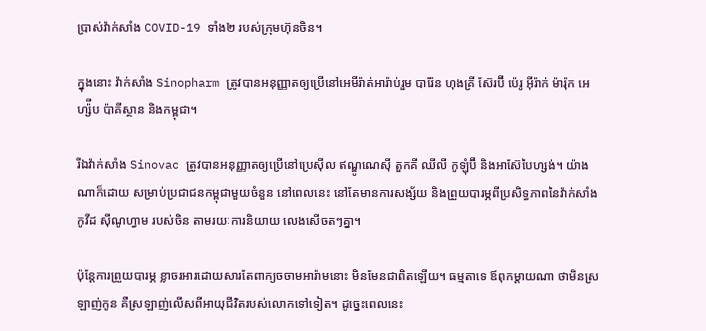ប្រាស់វ៉ាក់សាំង COVID-19 ទាំង២ របស់ក្រុមហ៊ុនចិន។

ក្នុងនោះ វ៉ាក់សាំង Sinopharm ត្រូវបានអនុញ្ញាតឲ្យប្រើនៅអេមីរ៉ាត់អារ៉ាប់រួម បារ៉ែន ហុងគ្រី ស៊ែរប៊ី ប៉េរូ អ៊ីរ៉ាក់ ម៉ារ៉ុក អេហ្ស៉ីប ប៉ាគីស្ថាន និងកម្ពុជា។

រីឯវ៉ាក់សាំង Sinovac ត្រូវបានអនុញ្ញាតឲ្យប្រើនៅប្រេស៊ីល ឥណ្ឌូណេស៊ី តួកគី ឈីលី កូឡុំប៊ី និងអាស៊ែបៃហ្សង់។ យ៉ាងណាក៏ដោយ សម្រាប់ប្រជាជនកម្ពុជាមួយចំនួន នៅពេលនេះ នៅតែមានការសង្ស័យ និងព្រួយបារម្ភពីប្រសិទ្ធភាពនៃវ៉ាក់សាំងកូវីដ ស៊ីណូហ្វាម របស់ចិន តាមរយៈការនិយាយ លេងសើចតៗគ្នា។

ប៉ុន្តែការព្រួយបារម្ភ ខ្លាចរអារដោយសារតែពាក្យចចាមអារ៉ាមនោះ មិនមែនជាពិតឡើយ។ ធម្មតាទេ ឪពុកម្តាយណា ថាមិនស្រឡាញ់កូន គឺស្រឡាញ់លើសពីអាយុជីវិតរបស់លោកទៅទៀត។ ដូច្នេះពេលនេះ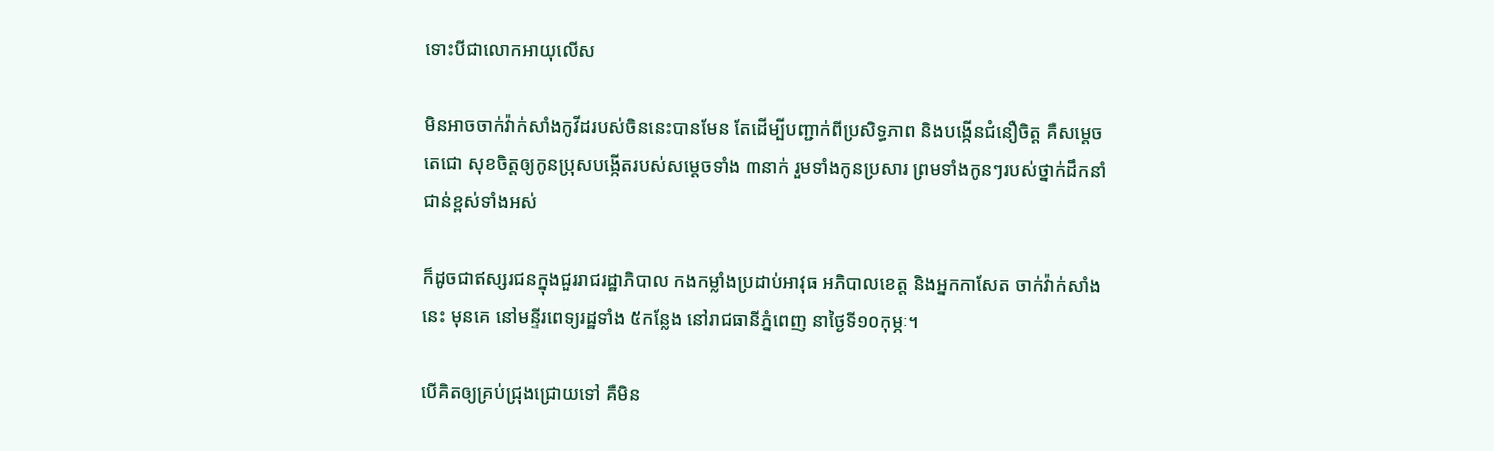ទោះបីជាលោកអាយុលើស

មិនអាចចាក់វ៉ាក់សាំងកូវីដរបស់ចិននេះបានមែន តែដើម្បីបញ្ជាក់ពីប្រសិទ្ធភាព និងបង្កើនជំនឿចិត្ត គឺសម្តេចតេជោ សុខចិត្តឲ្យកូនប្រុសបង្កើតរបស់សម្តេចទាំង ៣នាក់ រួមទាំងកូនប្រសារ ព្រមទាំងកូនៗរបស់ថ្នាក់ដឹកនាំជាន់ខ្ពស់ទាំងអស់

ក៏ដូចជាឥស្សរជនក្នុងជួររាជរដ្ឋាភិបាល កងកម្លាំងប្រដាប់អាវុធ អភិបាលខេត្ត និងអ្នកកាសែត ចាក់វ៉ាក់សាំងនេះ មុនគេ នៅមន្ទីរពេទ្យរដ្ឋទាំង ៥កន្លែង នៅរាជធានីភ្នំពេញ នាថ្ងៃទី១០កុម្ភៈ។

បើគិតឲ្យគ្រប់ជ្រុងជ្រោយទៅ គឺមិន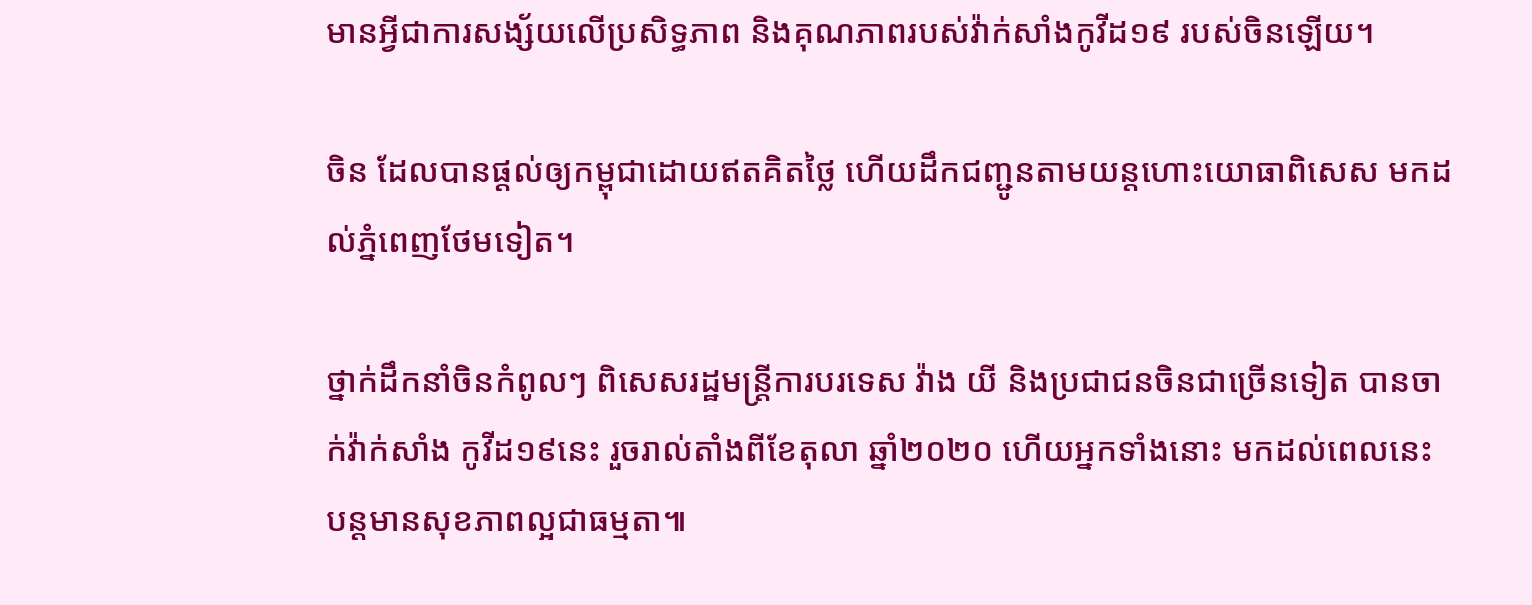មានអ្វីជាការសង្ស័យលើប្រសិទ្ធភាព និងគុណភាពរបស់វ៉ាក់សាំងកូវីដ១៩ របស់ចិនឡើយ។

ចិន ដែលបានផ្តល់ឲ្យកម្ពុជាដោយឥតគិតថ្លៃ ហើយដឹកជញ្ជូនតាមយន្តហោះយោធាពិសេស មកដល់ភ្នំពេញថែមទៀត។

ថ្នាក់ដឹកនាំចិនកំពូលៗ ពិសេសរដ្ឋមន្ត្រីការបរទេស វ៉ាង យី និងប្រជាជនចិនជាច្រើនទៀត បានចាក់វ៉ាក់សាំង កូវីដ១៩នេះ រួចរាល់តាំងពីខែតុលា ឆ្នាំ២០២០ ហើយអ្នកទាំងនោះ មកដល់ពេលនេះ បន្តមានសុខភាពល្អជាធម្មតា៕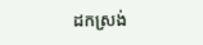ដកស្រង់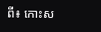ពី៖ កោះស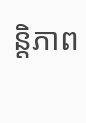ន្តិភាព